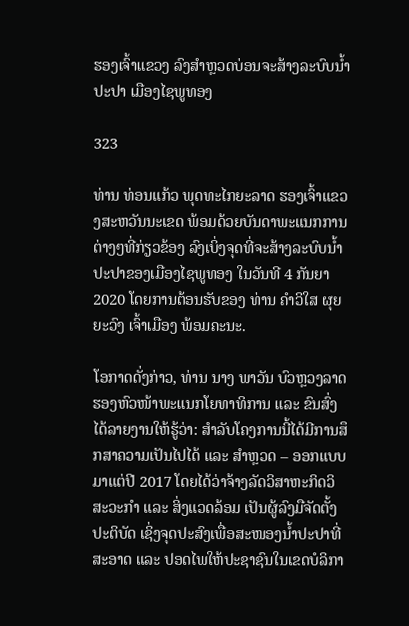ຮອງເຈົ້າແຂວງ ລົງສໍາຫຼວດບ່ອນຈະສ້າງລະບົບນ້ຳປະປາ ເມືອງໄຊພູທອງ

323

ທ່ານ ທ່ອນແກ້ວ ພຸດທະໄກຍະລາດ ຮອງເຈົ້າແຂວງສະຫວັນນະເຂດ ພ້ອມດ້ວຍບັນດາພະແນກການຕ່າງໆທີ່ກ່ຽວຂ້ອງ ລົງເບິ່ງຈຸດທີ່ຈະສ້າງລະບົບນ້ຳປະປາຂອງເມືອງໄຊພູທອງ ໃນວັນທີ 4 ກັນຍາ 2020 ໂດຍການຕ້ອນຮັບຂອງ ທ່ານ ຄຳວິໃສ ຜຸຍຍະວົງ ເຈົ້າເມືອງ ພ້ອມຄະນະ.

ໂອກາດດັ່ງກ່າວ, ທ່ານ ນາງ ພາວັນ ບົວຫຼວງລາດ ຮອງຫົວໜ້າພະແນກໂຍທາທິການ ແລະ ຂົນສົ່ງ ໄດ້ລາຍງານໃຫ້ຮູ້ວ່າ: ສຳລັບໂຄງການນີ້ໄດ້ມີການສຶກສາຄວາມເປັນໄປໄດ້ ແລະ ສຳຫຼວດ – ອອກແບບມາແຕ່ປີ 2017 ໂດຍໄດ້ວ່າຈ້າງລັດວິສາຫະກິດວິສະວະກຳ ແລະ ສິ່ງແວດລ້ອມ ເປັນຜູ້ລົງມືຈັດຕັ້ງປະຕິບັດ ເຊິ່ງຈຸດປະສົງເພື່ອສະໜອງນ້ຳປະປາທີ່ສະອາດ ແລະ ປອດໄພໃຫ້ປະຊາຊົນໃນເຂດບໍລິກາ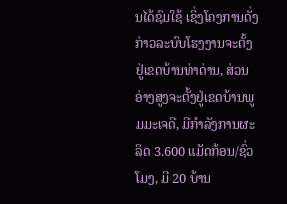ນໄດ້ຊົມໃຊ້ ເຊິ່ງໂຄງການດັ່ງກ່າວລະບົບໂຮງງານຈະຕັ້ງຢູ່ເຂດບ້ານທ່າດ່ານ, ສ່ວນອ່າງສູງຈະຕັ້ງຢູ່ເຂດບ້ານພູມມະເຈດີ, ມີກຳລັງການຜະລິດ 3.600 ແມັດກ້ອນ/ຊົ່ວໂມງ, ມີ 20 ບ້ານ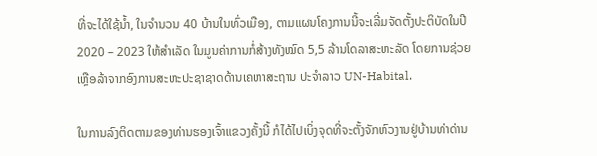ທີ່ຈະໄດ້ໃຊ້ນ້ຳ, ໃນຈຳນວນ 40 ບ້ານໃນທົ່ວເມືອງ, ຕາມແຜນໂຄງການນີ້ຈະເລີ່ມຈັດຕັ້ງປະຕິບັດໃນປີ 2020 – 2023 ໃຫ້ສຳເລັດ ໃນມູນຄ່າການກໍ່ສ້າງທັງໝົດ 5,5 ລ້ານໂດລາສະຫະລັດ ໂດຍການຊ່ວຍເຫຼືອລ້າຈາກອົງການສະຫະປະຊາຊາດດ້ານເຄຫາສະຖານ ປະຈຳລາວ UN-Habital.

ໃນການລົງຕິດຕາມຂອງທ່ານຮອງເຈົ້າແຂວງຄັ້ງນີ້ ກໍໄດ້ໄປເບິ່ງຈຸດທີ່ຈະຕັ້ງຈັກຫົວງານຢູ່ບ້ານທ່າດ່ານ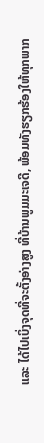ແລະ ໄດ້ໄປເບິ່ງຈຸດທີ່ຈະຕັ້ງອ່າງສູງ ທີ່ບ້ານພູມມະເຈດີ, ພ້ອມທັງຮຽກຮ້ອງໃຫ້ທຸກພາກ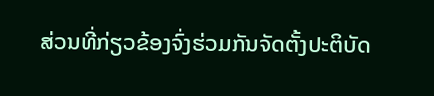ສ່ວນທີ່ກ່ຽວຂ້ອງຈົ່ງຮ່ວມກັນຈັດຕັ້ງປະຕິບັດ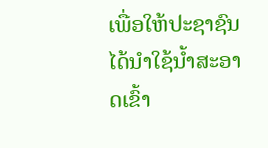ເພື່ອໃຫ້ປະຊາຊົນໄດ້ນຳໃຊ້ນ້ຳສະອາດເຂົ້າ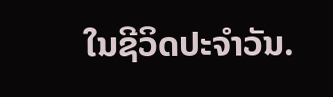ໃນຊີວິດປະຈຳວັນ.